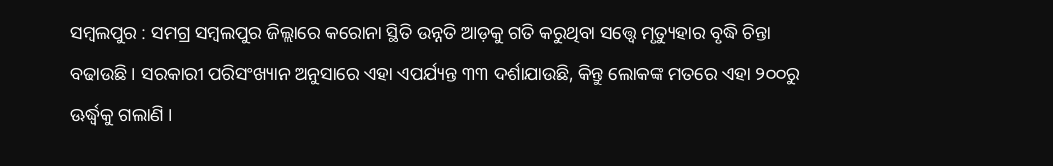ସମ୍ବଲପୁର : ସମଗ୍ର ସମ୍ବଲପୁର ଜିଲ୍ଲାରେ କରୋନା ସ୍ଥିତି ଉନ୍ନତି ଆଡ଼କୁ ଗତି କରୁଥିବା ସତ୍ତ୍ୱେ ମୃତ୍ୟୁହାର ବୃଦ୍ଧି ଚିନ୍ତା ବଢାଉଛି । ସରକାରୀ ପରିସଂଖ୍ୟାନ ଅନୁସାରେ ଏହା ଏପର୍ଯ୍ୟନ୍ତ ୩୩ ଦର୍ଶାଯାଉଛି, କିନ୍ତୁ ଲୋକଙ୍କ ମତରେ ଏହା ୨୦୦ରୁ ଊର୍ଦ୍ଧ୍ୱକୁ ଗଲାଣି ।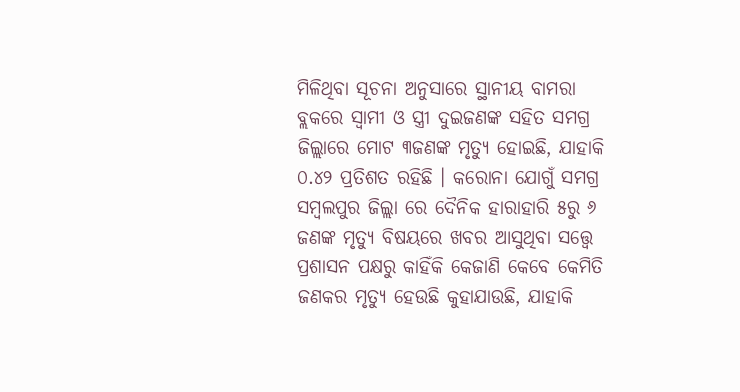ମିଳିଥିବା ସୂଚନା ଅନୁସାରେ ସ୍ଥାନୀୟ ବାମରା ବ୍ଲକରେ ସ୍ୱାମୀ ଓ ସ୍ତ୍ରୀ ଦୁଇଜଣଙ୍କ ସହିତ ସମଗ୍ର ଜିଲ୍ଲାରେ ମୋଟ ୩ଜଣଙ୍କ ମୃତ୍ୟୁ ହୋଇଛି, ଯାହାକି ୦.୪୨ ପ୍ରତିଶତ ରହିଛି । କରୋନା ଯୋଗୁଁ ସମଗ୍ର ସମ୍ବଲପୁର ଜିଲ୍ଲା ରେ ଦୈନିକ ହାରାହାରି ୫ରୁ ୬ ଜଣଙ୍କ ମୃତ୍ୟୁ ବିଷୟରେ ଖବର ଆସୁଥିବା ସତ୍ତ୍ୱେ ପ୍ରଶାସନ ପକ୍ଷରୁ କାହିଁକି କେଜାଣି କେବେ କେମିତି ଜଣକର ମୃତ୍ୟୁ ହେଉଛି କୁହାଯାଉଛି, ଯାହାକି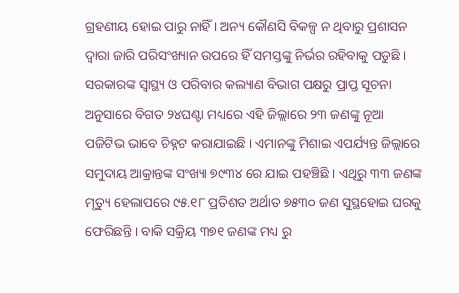ଗ୍ରହଣୀୟ ହୋଇ ପାରୁ ନାହିଁ । ଅନ୍ୟ କୌଣସି ବିକଳ୍ପ ନ ଥିବାରୁ ପ୍ରଶାସନ ଦ୍ୱାରା ଜାରି ପରିସଂଖ୍ୟାନ ଉପରେ ହିଁ ସମସ୍ତଙ୍କୁ ନିର୍ଭର ରହିବାକୁ ପଡୁଛି । ସରକାରଙ୍କ ସ୍ୱାସ୍ଥ୍ୟ ଓ ପରିବାର କଲ୍ୟାଣ ବିଭାଗ ପକ୍ଷରୁ ପ୍ରାପ୍ତ ସୂଚନା ଅନୁସାରେ ବିଗତ ୨୪ଘଣ୍ଟା ମଧ୍ୟରେ ଏହି ଜିଲ୍ଲାରେ ୨୩ ଜଣଙ୍କୁ ନୂଆ ପଜିଟିଭ ଭାବେ ଚିହ୍ନଟ କରାଯାଇଛି । ଏମାନଙ୍କୁ ମିଶାଇ ଏପର୍ଯ୍ୟନ୍ତ ଜିଲ୍ଲାରେ ସମୁଦାୟ ଆକ୍ରାନ୍ତଙ୍କ ସଂଖ୍ୟା ୭୯୩୪ ରେ ଯାଇ ପହଞ୍ଚିଛି । ଏଥିରୁ ୩୩ ଜଣଙ୍କ ମୃତ୍ୟୁ ହେଲାପରେ ୯୫.୧୮ ପ୍ରତିଶତ ଅର୍ଥାତ ୭୫୩୦ ଜଣ ସୁସ୍ଥହୋଇ ଘରକୁ ଫେରିଛନ୍ତି । ବାକି ସକ୍ରିୟ ୩୭୧ ଜଣଙ୍କ ମଧ୍ୟ ରୁ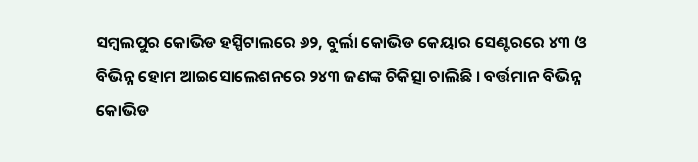ସମ୍ବଲପୁର କୋଭିଡ ହସ୍ପିଟାଲରେ ୬୨, ବୁର୍ଲା କୋଭିଡ କେୟାର ସେଣ୍ଟରରେ ୪୩ ଓ ବିଭିନ୍ନ ହୋମ ଆଇସୋଲେଶନରେ ୨୪୩ ଜଣଙ୍କ ଚିକିତ୍ସା ଚାଲିଛି । ବର୍ତ୍ତମାନ ବିଭିନ୍ନ କୋଭିଡ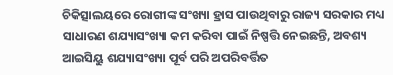ଚିକିତ୍ସାଲୟରେ ରୋଗୀଙ୍କ ସଂଖ୍ୟା ହ୍ରାସ ପାଉଥିବାରୁ ରାଜ୍ୟ ସରକାର ମଧ୍ୟ ସାଧାରଣ ଶଯ୍ୟାସଂଖ୍ୟା କମ କରିବା ପାଇଁ ନିଷ୍ପତ୍ତି ନେଇଛନ୍ତି, ଅବଶ୍ୟ ଆଇସିୟୁ ଶଯ୍ୟାସଂଖ୍ୟା ପୂର୍ବ ପରି ଅପରିବର୍ତ୍ତିତ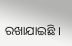ରଖାଯାଇଛି ।